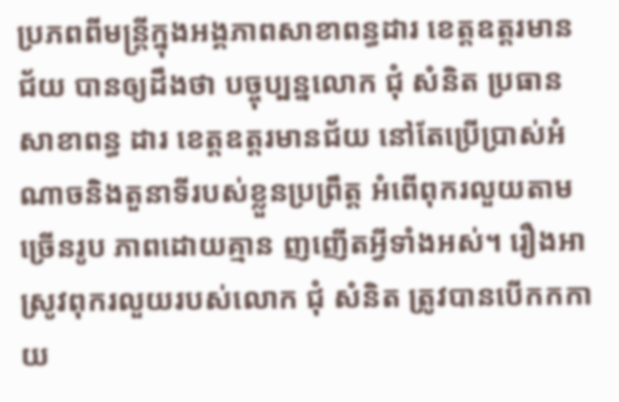ប្រភពពីមន្ត្រីក្នុងអង្គភាពសាខាពន្ធដារ ខេត្តឧត្ដរមានជ័យ បានឲ្យដឹងថា បច្ចុប្បន្នលោក ជុំ សំនិត ប្រធានសាខាពន្ធ ដារ ខេត្តឧត្ដរមានជ័យ នៅតែប្រើប្រាស់អំ ណាចនិងតួនាទីរបស់ខ្លួនប្រព្រឹត្ត អំពើពុករលួយតាមច្រើនរូប ភាពដោយគ្មាន ញញើតអ្វីទាំងអស់។ រឿងអាស្រូវពុករលួយរបស់លោក ជុំ សំនិត ត្រូវបានបើកកកាយ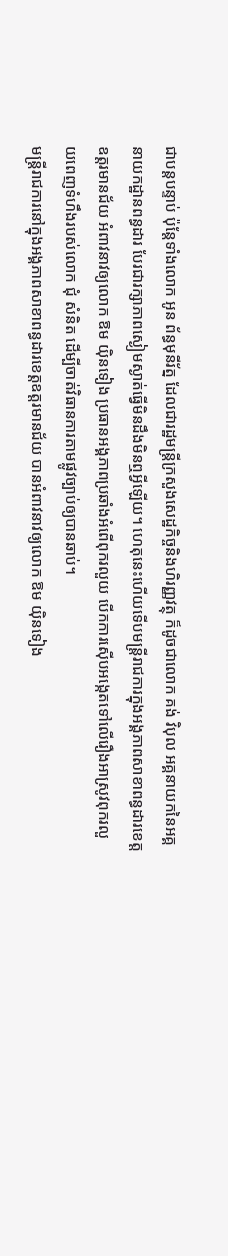ជាបន្តបន្ទាប់ ប៉ុន្តែទាំងលោក អូន ព័ន្ធមុនីរ័ត្ន ដែលជារដ្ឋមន្ត្រីក្រសួងសេដ្ឋកិច្ចនិងហិរញ្ញវត្ថុ ក៏ដូចជាលោក គង់ វិបុល អគ្គនាយកនៃអគ្គនាយកដ្ឋានពន្ធដារ បែរជារក្សាភាពស្ងៀមស្ងាត់ធ្វើមិនដឹងមិនឮអ្វីឡើយ។ ហេតុនេះហើយទើបមន្ត្រីរាជការក្នុងអង្គភាពសាខាពន្ធដារខេត្តឧត្ដរមានជ័យ អំពាវនាវឲ្យលោក ឱម យ៉ិនទៀង ប្រធានអង្គភាពប្រឆាំងអំពើពុករលួយ បើកការស៊ើបអង្កេតទៅលើរឿងអាស្រូវពុករលួយពេញទំហឹងរបស់លោក ជុំ សំនិត ដើម្បីចាត់វិធានការតាមផ្លូវច្បាប់ឲ្យបានឆាប់។
មន្ត្រីរាជការនៅក្នុងអង្គភាពសាខាពន្ធដារខេត្តឧត្ដរមានជ័យ បានអំពាវនាវឲ្យលោក ឱម យ៉ិនទៀង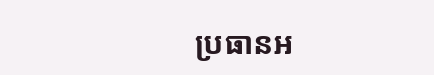ប្រធានអ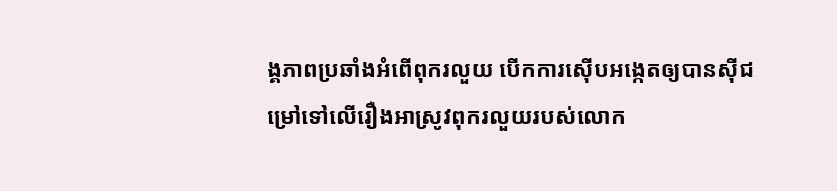ង្គភាពប្រឆាំងអំពើពុករលួយ បើកការស៊ើបអង្កេតឲ្យបានស៊ីជម្រៅទៅលើរឿងអាស្រូវពុករលួយរបស់លោក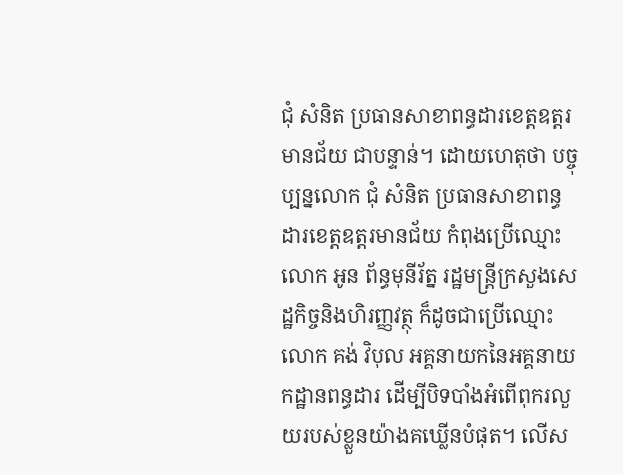ជុំ សំនិត ប្រធានសាខាពន្ធដារខេត្តឧត្ដរមានជ័យ ជាបន្ទាន់។ ដោយហេតុថា បច្ចុប្បន្នលោក ជុំ សំនិត ប្រធានសាខាពន្ធដារខេត្តឧត្ដរមានជ័យ កំពុងប្រើឈ្មោះលោក អូន ព័ន្ធមុនីរ័ត្ន រដ្ឋមន្ត្រីក្រសួងសេដ្ឋកិច្ចនិងហិរញ្ញវត្ថុ ក៏ដូចជាប្រើឈ្មោះលោក គង់ វិបុល អគ្គនាយកនៃអគ្គនាយកដ្ឋានពន្ធដារ ដើម្បីបិទបាំងអំពើពុករលួយរបស់ខ្លួនយ៉ាងគឃ្លើនបំផុត។ លើស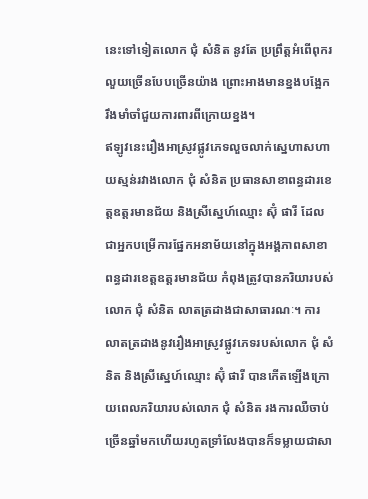នេះទៅទៀតលោក ជុំ សំនិត នូវតែ ប្រព្រឹត្តអំពើពុករលួយច្រើនបែបច្រើនយ៉ាង ព្រោះអាងមានខ្នងបង្អែករឹងមាំចាំជួយការពារពីក្រោយខ្នង។
ឥឡូវនេះរឿងអាស្រូវផ្លូវភេទលួចលាក់ស្នេហាសហាយស្មន់រវាងលោក ជុំ សំនិត ប្រធានសាខាពន្ធដារខេត្តឧត្ដរមានជ័យ និងស្រីស្នេហ៍ឈ្មោះ ស៊ុំ ផារី ដែលជាអ្នកបម្រើការផ្នែកអនាម័យនៅក្នុងអង្គភាពសាខាពន្ធដារខេត្តឧត្ដរមានជ័យ កំពុងត្រូវបានភរិយារបស់លោក ជុំ សំនិត លាតត្រដាងជាសាធារណៈ។ ការលាតត្រដាងនូវរឿងអាស្រូវផ្លូវភេទរបស់លោក ជុំ សំនិត និងស្រីស្នេហ៍ឈ្មោះ ស៊ុំ ផារី បានកើតឡើងក្រោយពេលភរិយារបស់លោក ជុំ សំនិត រងការឈឺចាប់ច្រើនឆ្នាំមកហើយរហូតទ្រាំលែងបានក៏ទម្លាយជាសា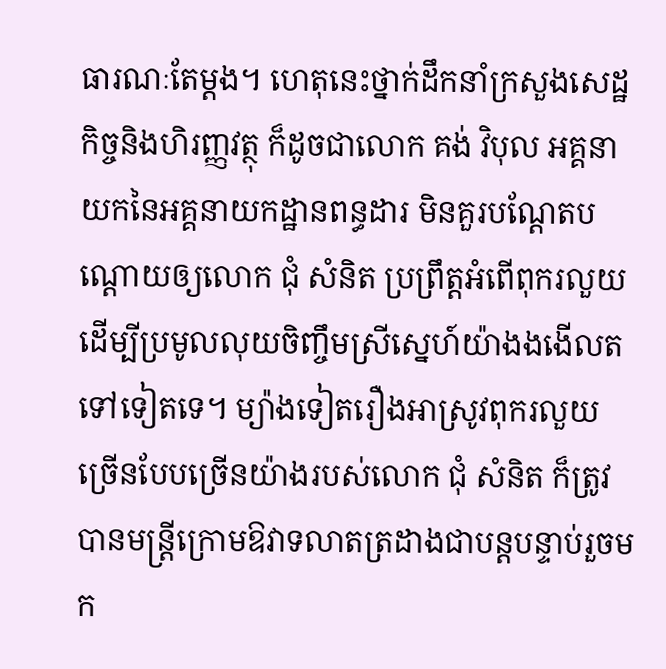ធារណៈតែម្តង។ ហេតុនេះថ្នាក់ដឹកនាំក្រសួងសេដ្ឋកិច្ចនិងហិរញ្ញវត្ថុ ក៏ដូចជាលោក គង់ វិបុល អគ្គនាយកនៃអគ្គនាយកដ្ឋានពន្ធដារ មិនគួរបណ្ដែតបណ្ដោយឲ្យលោក ជុំ សំនិត ប្រព្រឹត្តអំពើពុករលួយដើម្បីប្រមូលលុយចិញ្ចឹមស្រីស្នេហ៍យ៉ាងងងើលតទៅទៀតទេ។ ម្យ៉ាងទៀតរឿងអាស្រូវពុករលួយច្រើនបែបច្រើនយ៉ាងរបស់លោក ជុំ សំនិត ក៏ត្រូវបានមន្ត្រីក្រោមឱវាទលាតត្រដាងជាបន្តបន្ទាប់រួចមក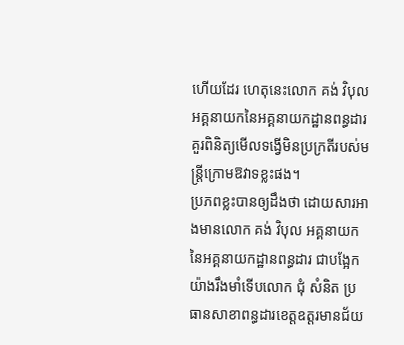ហើយដែរ ហេតុនេះលោក គង់ វិបុល អគ្គនាយកនៃអគ្គនាយកដ្ឋានពន្ធដារ គួរពិនិត្យមើលទង្វើមិនប្រក្រតីរបស់មន្ត្រីក្រោមឱវាទខ្លះផង។
ប្រភពខ្លះបានឲ្យដឹងថា ដោយសារអាងមានលោក គង់ វិបុល អគ្គនាយកនៃអគ្គនាយកដ្ឋានពន្ធដារ ជាបង្អែកយ៉ាងរឹងមាំទើបលោក ជុំ សំនិត ប្រធានសាខាពន្ធដារខេត្តឧត្ដរមានជ័យ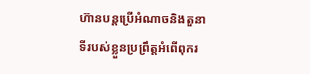ហ៊ានបន្តប្រើអំណាចនិងតួនាទីរបស់ខ្លួនប្រព្រឹត្តអំពើពុករ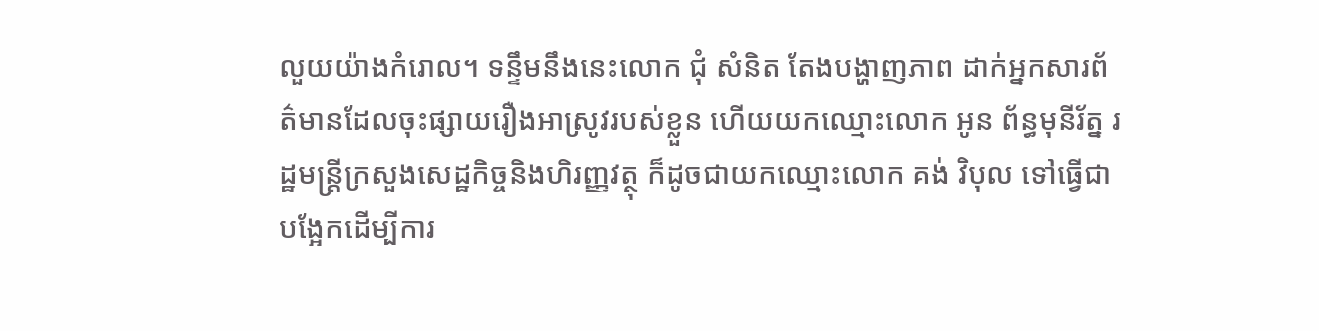លួយយ៉ាងកំរោល។ ទន្ទឹមនឹងនេះលោក ជុំ សំនិត តែងបង្ហាញភាព ដាក់អ្នកសារព័ត៌មានដែលចុះផ្សាយរឿងអាស្រូវរបស់ខ្លួន ហើយយកឈ្មោះលោក អូន ព័ន្ធមុនីរ័ត្ន រដ្ឋមន្ត្រីក្រសួងសេដ្ឋកិច្ចនិងហិរញ្ញវត្ថុ ក៏ដូចជាយកឈ្មោះលោក គង់ វិបុល ទៅធ្វើជាបង្អែកដើម្បីការ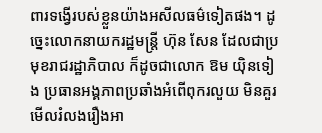ពារទង្វើរបស់ខ្លួនយ៉ាងអសីលធម៌ទៀតផង។ ដូច្នេះលោកនាយករដ្ឋមន្ត្រី ហ៊ុន សែន ដែលជាប្រមុខរាជរដ្ឋាភិបាល ក៏ដូចជាលោក ឱម យ៉ិនទៀង ប្រធានអង្គភាពប្រឆាំងអំពើពុករលួយ មិនគួរមើលរំលងរឿងអា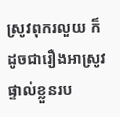ស្រូវពុករលួយ ក៏ដូចជារឿងអាស្រូវផ្ទាល់ខ្លួនរប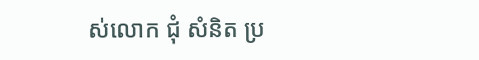ស់លោក ជុំ សំនិត ប្រ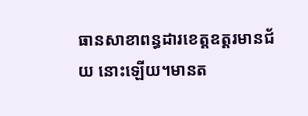ធានសាខាពន្ធដារខេត្តឧត្ដរមានជ័យ នោះឡើយ។មានត